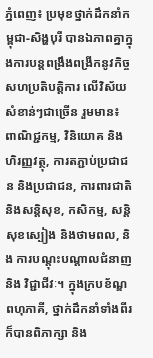ភ្នំពេញ៖ ប្រមុខថ្នាក់ដឹកនាំកម្ពុជា-សិង្ហបុរី បានឯភាពគ្នាក្នុងការបន្តពង្រឹងពង្រីកនូវកិច្ចសហប្រតិបត្តិការ លើវិស័យសំខាន់ៗជាច្រើន រួមមាន៖ ពាណិជ្ជកម្ម, វិនិយោគ និងហិរញ្ញវត្ថុ, ការតភ្ជាប់ប្រជាជន និងប្រជាជន, ការពារជាតិ និងសន្តិសុខ, កសិកម្ម, សន្តិសុខស្បៀង និងថាមពល, និង ការបណ្តុះបណ្តាលជំនាញ និង វិជ្ជាជីវៈ។ ក្នុងក្របខ័ណ្ឌពហុភាគី, ថ្នាក់ដឹកនាំទាំងពីរ ក៏បានពិភាក្សា និង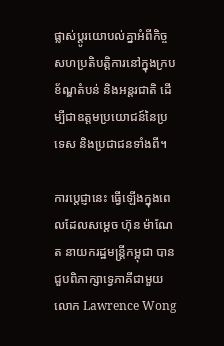ផ្លាស់ប្ដូរយោបល់គ្នាអំពីកិច្ចសហប្រតិបត្តិការនៅក្នុងក្របខ័ណ្ឌតំបន់ និងអន្តរជាតិ ដើម្បីជាឧត្តមប្រយោជន៍នៃប្រទេស និងប្រជាជនទាំងពី។

ការប្តេជ្ញានេះ ធ្វើឡើងក្នុងពេលដែលសម្តេច ហ៊ុន ម៉ាណែត នាយករដ្ឋមន្ត្រីកម្ពុជា បានជួបពិភាក្សាទ្វេភាគីជាមួយ លោក Lawrence Wong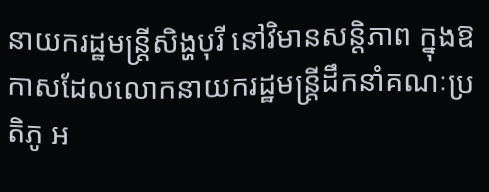នាយករដ្ឋមន្ត្រីសិង្ហបុរី នៅវិមានសន្តិភាព ក្នុងឱកាសដែលលោកនាយករដ្ឋមន្រ្តីដឹកនាំគណៈប្រតិភូ អ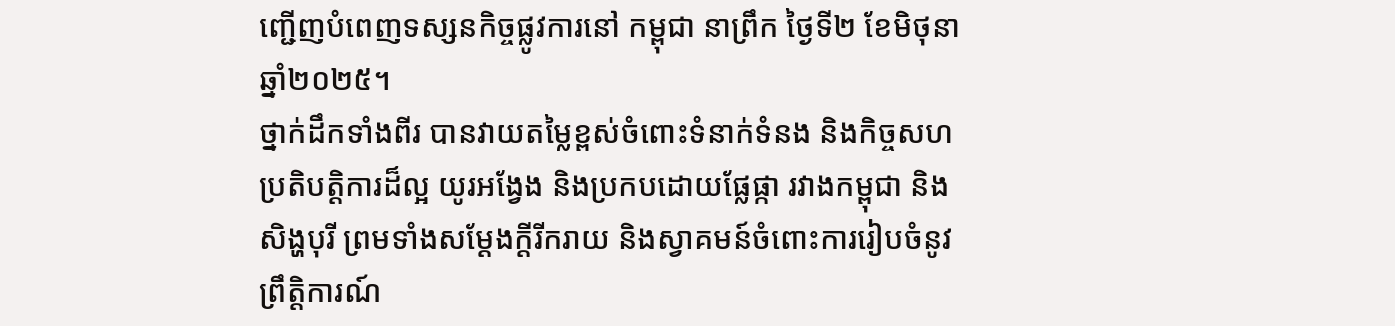ញ្ជើញបំពេញទស្សនកិច្ចផ្លូវការនៅ កម្ពុជា នាព្រឹក ថ្ងៃទី២ ខែមិថុនា ឆ្នាំ២០២៥។
ថ្នាក់ដឹកទាំងពីរ បានវាយតម្លៃខ្ពស់ចំពោះទំនាក់ទំនង និងកិច្ចសហប្រតិបត្តិការដ៏ល្អ យូរអង្វែង និងប្រកបដោយផ្លែផ្កា រវាងកម្ពុជា និង សិង្ហបុរី ព្រមទាំងសម្ដែងក្ដីរីករាយ និងស្វាគមន៍ចំពោះការរៀបចំនូវព្រឹត្តិការណ៍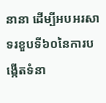នានា ដើម្បីអបអរសាទរខួបទី៦០នៃការបង្កើតទំនា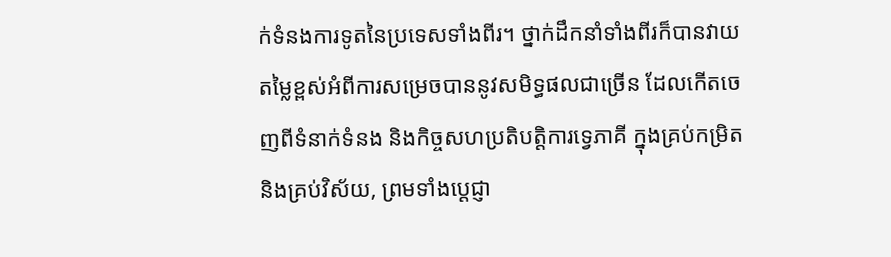ក់ទំនងការទូតនៃប្រទេសទាំងពីរ។ ថ្នាក់ដឹកនាំទាំងពីរក៏បានវាយតម្លៃខ្ពស់អំពីការសម្រេចបាននូវសមិទ្ធផលជាច្រើន ដែលកើតចេញពីទំនាក់ទំនង និងកិច្ចសហប្រតិបត្តិការទ្វេភាគី ក្នុងគ្រប់កម្រិត និងគ្រប់វិស័យ, ព្រមទាំងប្ដេជ្ញា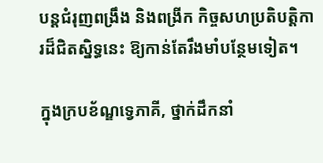បន្តជំរុញពង្រឹង និងពង្រីក កិច្ចសហប្រតិបត្តិការដ៏ជិតស្និទ្ធនេះ ឱ្យកាន់តែរឹងមាំបន្ថែមទៀត។

ក្នុងក្របខ័ណ្ឌទ្វេភាគី, ថ្នាក់ដឹកនាំ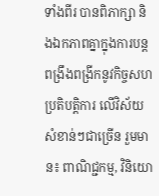ទាំងពីរ បានពិភាក្សា និងឯកភាពគ្នាក្នុងការបន្តពង្រឹងពង្រីកនូវកិច្ចសហប្រតិបត្តិការ លើវិស័យសំខាន់ៗជាច្រើន រួមមាន៖ ពាណិជ្ជកម្ម, វិនិយោ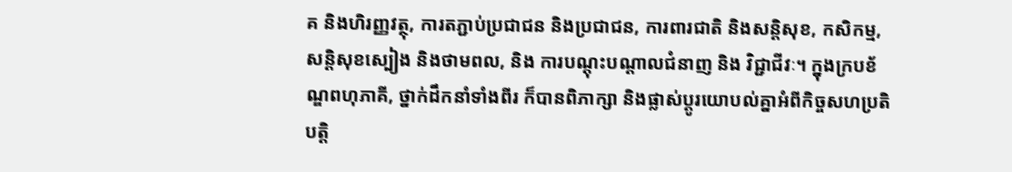គ និងហិរញ្ញវត្ថុ, ការតភ្ជាប់ប្រជាជន និងប្រជាជន, ការពារជាតិ និងសន្តិសុខ, កសិកម្ម, សន្តិសុខស្បៀង និងថាមពល, និង ការបណ្តុះបណ្តាលជំនាញ និង វិជ្ជាជីវៈ។ ក្នុងក្របខ័ណ្ឌពហុភាគី, ថ្នាក់ដឹកនាំទាំងពីរ ក៏បានពិភាក្សា និងផ្លាស់ប្ដូរយោបល់គ្នាអំពីកិច្ចសហប្រតិបត្តិ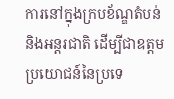ការនៅក្នុងក្របខ័ណ្ឌតំបន់ និងអន្តរជាតិ ដើម្បីជាឧត្តមប្រយោជន៍នៃប្រទេ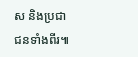ស និងប្រជាជនទាំងពីរ៕